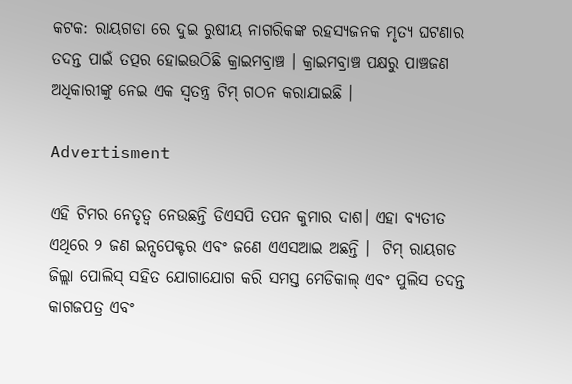କଟକ: ରାୟଗଡା ରେ ଦୁଇ ରୁଷୀୟ ନାଗରିକଙ୍କ ରହସ୍ୟଜନକ ମୃତ୍ୟ ଘଟଣାର ତଦନ୍ତ ପାଇଁ ତତ୍ପର ହୋଇଉଠିଛି କ୍ରାଇମବ୍ରାଞ୍ଚ । କ୍ରାଇମବ୍ରାଞ୍ଚ ପକ୍ଷରୁ ପାଞ୍ଚଜଣ ଅଧିକାରୀଙ୍କୁ ନେଇ ଏକ ସ୍ବତନ୍ତ୍ର ଟିମ୍ ଗଠନ କରାଯାଇଛି ।

Advertisment

ଏହି ଟିମର ନେତୃତ୍ୱ ନେଉଛନ୍ତି ଡିଏସପି ତପନ କୁମାର ଦାଶ। ଏହା ବ୍ୟତୀତ ଏଥିରେ ୨ ଜଣ ଇନ୍ସପେକ୍ଟର ଏବଂ ଜଣେ ଏଏସଆଇ ଅଛନ୍ତି ।  ଟିମ୍ ରାୟଗଡ ଜିଲ୍ଲା ପୋଲିସ୍ ସହିତ ଯୋଗାଯୋଗ କରି ସମସ୍ତ ମେଡିକାଲ୍ ଏବଂ ପୁଲିସ ତଦନ୍ତ କାଗଜପତ୍ର ଏବଂ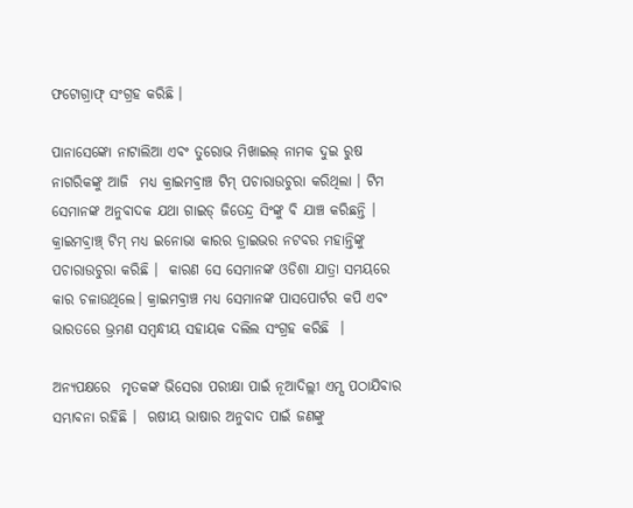ଫଟୋଗ୍ରାଫ୍ ସଂଗ୍ରହ କରିଛି ।

ପାନାସେଙ୍କୋ ନାଟାଲିଆ ଏବଂ ତୁରୋଭ ମିଖାଇଲ୍ ନାମକ ଦୁଇ ରୁଷ ନାଗରିକଙ୍କୁ ଆଜି  ମଧ୍ୟ କ୍ରାଇମବ୍ରାଞ୍ଚ ଟିମ୍ ପଚାରାଉଚୁରା କରିଥିଲା । ଟିମ ସେମାନଙ୍କ ଅନୁବାଦକ ଯଥା ଗାଇଡ୍ ଜିତେନ୍ଦ୍ର ସିଂଙ୍କୁ ବି ଯାଞ୍ଚ କରିଛନ୍ତି । କ୍ରାଇମବ୍ରାଞ୍ଚ୍ ଟିମ୍ ମଧ୍ୟ ଇନୋଭା କାରର ଡ୍ରାଇଭର ନଟବର ମହାନ୍ତିଙ୍କୁ ପଚାରାଉଚୁରା କରିଛି ।  କାରଣ ସେ ସେମାନଙ୍କ ଓଡିଶା ଯାତ୍ରା ସମୟରେ କାର ଚଳାଉଥିଲେ। କ୍ରାଇମବ୍ରାଞ୍ଚ ମଧ୍ୟ ସେମାନଙ୍କ ପାସପୋର୍ଟର କପି ଏବଂ ଭାରତରେ ଭ୍ରମଣ ସମ୍ବନ୍ଧୀୟ ସହାୟକ ଦଲିଲ ସଂଗ୍ରହ କରିଛି  ।

ଅନ୍ୟପକ୍ଷରେ  ମୃତକଙ୍କ ଭିସେରା ପରୀକ୍ଷା ପାଇଁ ନୂଆଦିଲ୍ଲୀ ଏମ୍ସ ପଠାଯିବାର ସମ୍ଭାବନା ରହିଛି ।  ଋଷୀୟ ଭାଷାର ଅନୁବାଦ ପାଇଁ ଜଣଙ୍କୁ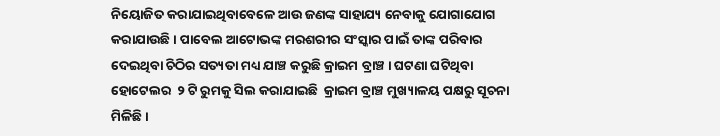ନିୟୋଜିତ କରାଯାଇଥିବାବେଳେ ଆଉ ଜଣଙ୍କ ସାହାଯ୍ୟ ନେବାକୁ ଯୋଗାଯୋଗ କରାଯାଉଛି । ପାବେଲ ଆଟୋଭଙ୍କ ମରଶରୀର ସଂସ୍କାର ପାଇଁ ତାଙ୍କ ପରିବାର ଦେଇଥିବା ଚିଠିର ସତ୍ୟତା ମଧ୍ୟ ଯାଞ୍ଚ କରୁଛି କ୍ରାଇମ ବ୍ରାଞ୍ଚ । ଘଟଣା ଘଟିଥିବା ହୋଟେଲର  ୨ ଟି ରୁମକୁ ସିଲ କରାଯାଇଛି  କ୍ରାଇମ ବ୍ରାଞ୍ଚ ମୁଖ୍ୟାଳୟ ପକ୍ଷରୁ ସୂଚନା ମିଳିଛି ।